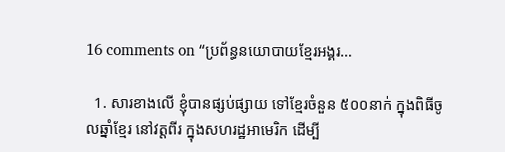16 comments on “ប្រព័ន្ធនយោបាយខ្មែរអង្គរ…

  1. សារខាងលើ ខ្ញុំបានផ្សប់ផ្សាយ ទៅខ្មែរចំនួន ៥០០នាក់ ក្នុងពិធីចូលឆ្នាំខ្មែរ នៅវត្តពីរ ក្នុងសហរដ្ឋអាមេរិក ដើម្បី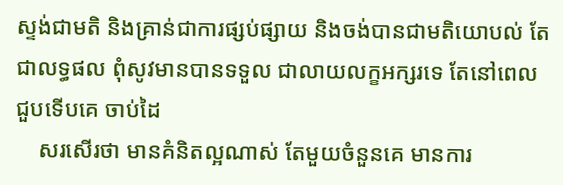ស្ទង់ជាមតិ និងគ្រាន់ជាការផ្សប់ផ្សាយ និងចង់បានជាមតិយោបល់ តែជាលទ្ធផល ពុំសូវមានបានទទួល ជាលាយលក្ខអក្សរទេ តែនៅពេលជួបទើបគេ ចាប់ដៃ
    សរសើរថា មានគំនិតល្អណាស់ តែមួយចំនួនគេ មានការ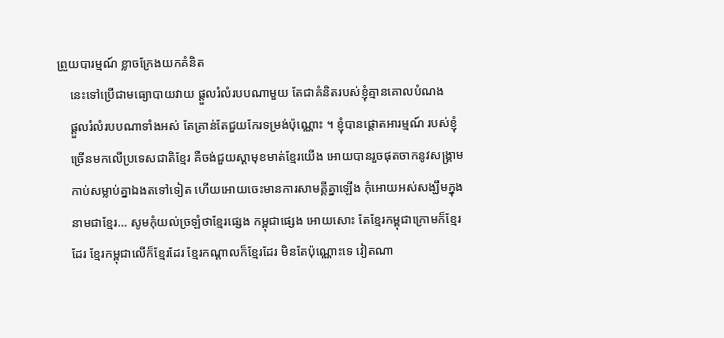ព្រួយបារម្មណ៍ ខ្លាចក្រែងយកគំនិត
    នេះទៅប្រើជាមធ្យោបាយវាយ ផ្តួលរំលំរបបណាមួយ តែជាគំនិតរបស់ខ្ញុំគ្មានគោលបំណង
    ផ្តួលរំលំរបបណាទាំងអស់ តែគ្រាន់តែជួយកែរទម្រង់ប៉ុណ្ណោះ ។ ខ្ញុំបានផ្តោតអារម្មណ៍ របស់ខ្ញុំ
    ច្រើនមកលើប្រទេសជាតិខ្មែរ គឺចង់ជួយស្តាមុខមាត់ខ្មែរយើង អោយបានរួចផុតចាកនូវសង្រ្គាម
    កាប់សម្លាប់គ្នាឯងតទៅទៀត ហើយអោយចេះមានការសាមគ្គីគ្នាឡើង កុំអោយអស់សង្ឃឹមក្នុង
    នាមជាខ្មែរ… សូមកុំយល់ច្រឡំថាខ្មែរផ្សេង កម្ពុជាផ្សេង អោយសោះ តែខ្មែរកម្ពុជាក្រោមក៏ខ្មែរ
    ដែរ ខ្មែរកម្ពុជាលើក៏ខ្មែរដែរ ខ្មែរកណ្តាលក៏ខ្មែរដែរ មិនតែប៉ុណ្ណោះទេ វៀតណា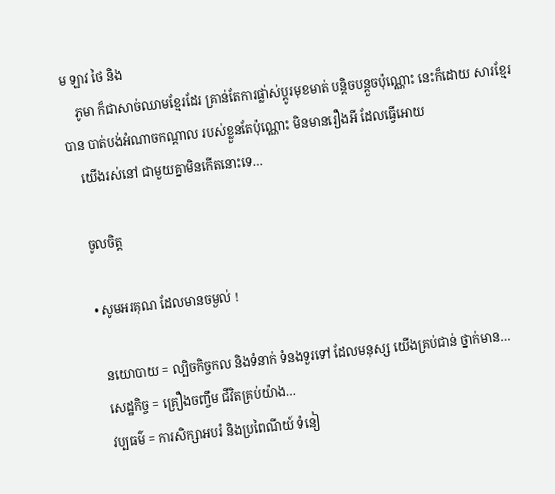ម ឡាវ ថៃ និង
    ភូមា ក៏ជាសាច់ឈាមខ្មែរដែរ គ្រាន់តែការផ្លា់ស់ប្តូរមុខមាត់ បន្តិចបន្តួចប៉ុណ្ណោះ នេះក៏ដោយ សារខ្មែរបាន បាត់បង់អំណាចកណ្តាល របស់ខ្លួនតែប៉ុណ្ណោះ មិនមានរឿងអី ដែលធ្វើអោយ
    យើងរស់នៅ ជាមួយគ្នាមិនកើតនោះទេ…

    ចូលចិត្ត

    • សូមអរគុណ ដែលមានចម្ងល់ !

      នយោបាយ = ល្បិចកិច្ចកល និងទំនាក់ ទំនងទួរទៅ ដែលមនុស្ស យើងគ្រប់ជាន់ ថ្នាក់មាន…
      សេដ្ឋកិច្ច = គ្រឿងចញ្ចឹម ជីវិតគ្រប់យ៉ាង…
      វប្បធម៌ = ការសិក្សាអបរំ និងប្រពៃណីយ៍ ទំនៀ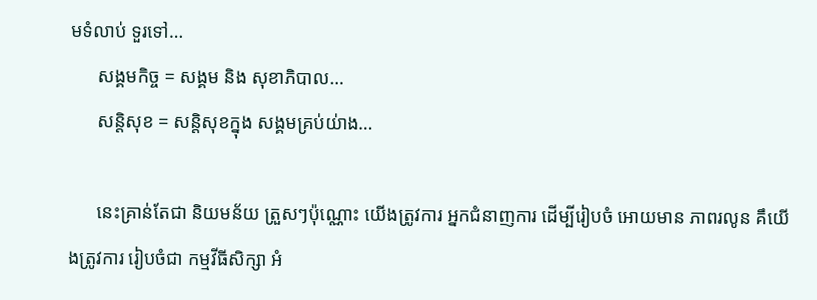មទំលាប់ ទួរទៅ…
      សង្គមកិច្ច = សង្គម និង សុខាភិបាល…
      សន្តិសុខ = សន្តិសុខក្នុង សង្គមគ្រប់យ់ាង…

      នេះគ្រាន់តែជា និយមន័យ ត្រួសៗប៉ុណ្ណោះ យើងត្រូវការ អ្នកជំនាញការ ដើម្បីរៀបចំ អោយមាន ភាពរលូន គឹយើងត្រូវការ រៀបចំជា កម្មវីធីសិក្សា អំ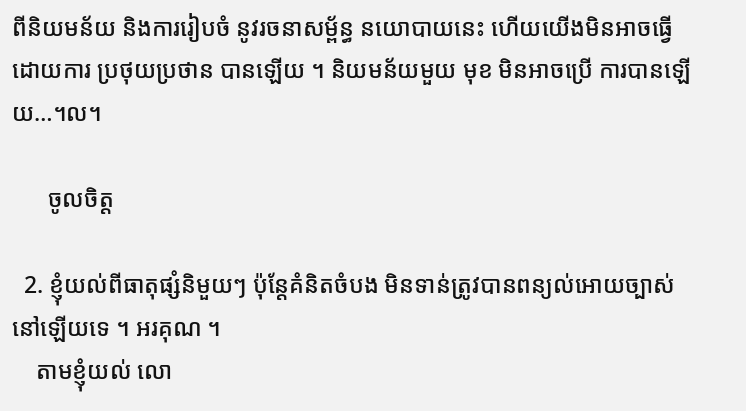ពីនិយមន័យ និងការរៀបចំ នូវរចនាសម្ព័ន្ធ នយោបាយនេះ ហើយយើងមិនអាចធ្វើ ដោយការ ប្រថុយប្រថាន បានឡើយ ។ និយមន័យមួយ មុខ មិនអាចប្រើ ការបានឡើយ…។ល។

      ចូលចិត្ត

  2. ខ្ញុំយល់ពីធាតុផ្សំនិមួយៗ ប៉ុន្តែគំនិតចំបង មិនទាន់ត្រូវបានពន្យល់អោយច្បាស់នៅឡើយទេ ។ អរគុណ ។
    តាមខ្ញុំយល់ លោ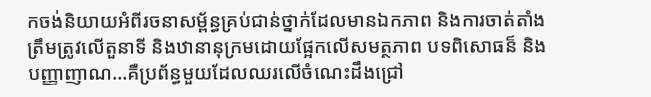កចង់និយាយអំពីរចនាសម្ព័ន្ធគ្រប់ជាន់ថ្នាក់ដែលមានឯកភាព និងការចាត់តាំងត្រឹមត្រូវលើតួនាទី និងឋានានុក្រមដោយផ្អែកលើសមត្ថភាព បទពិសោធន៏ និងបញ្ញាញាណ…គឺប្រព័ន្ធមួយដែលឈរលើចំណេះដឹងជ្រៅ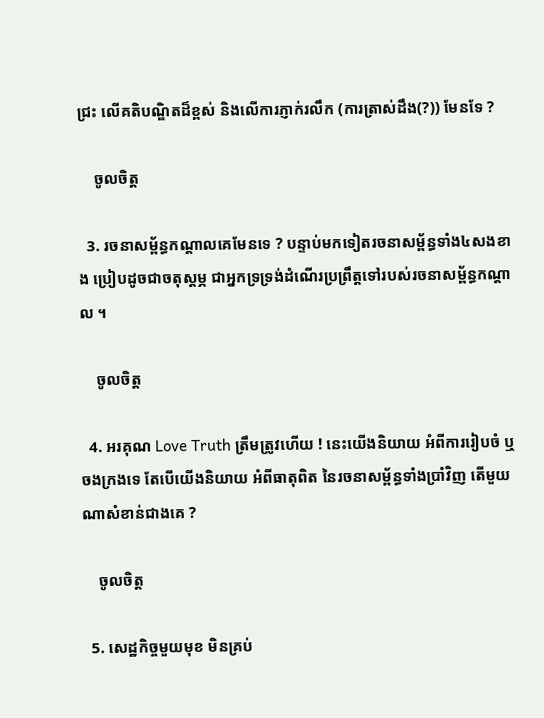ជ្រះ លើគតិបណ្ឌិតដ៏ខ្ពស់ និងលើការភ្ញាក់រលឹក (ការត្រាស់ដឹង(?)) មែនទែ ?

    ចូលចិត្ត

  3. រចនាសម្ព័ន្ធកណ្តាលគេមែនទេ ? បន្ទាប់មកទៀតរចនាសម្ព័ន្ធទាំង៤សងខាង ប្រៀបដូចជាចតុស្តម្ភ ជាអ្នកទ្រទ្រង់ដំណើរប្រព្រឹត្តទៅរបស់រចនាសម្ព័ន្ធកណ្តាល ។

    ចូលចិត្ត

  4. អរគុណ Love Truth ត្រឹមត្រូវហើយ ! នេះយើងនិយាយ អំពីការរៀបចំ ឬចងក្រងទេ តែបើយើងនិយាយ អំពីធាតុពិត នៃរចនាសម្ព័ន្ធទាំងប្រាំវិញ តើមួយណាសំខាន់ជាងគេ ?

    ចូលចិត្ត

  5. សេដ្ឋកិច្ចមួយមុខ មិនគ្រប់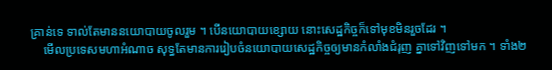គ្រាន់ទេ ទាល់តែមាននយោបាយចូលរួម ។ បើនយោបាយខ្សោយ នោះសេដ្ឋកិច្ចក៏ទៅមុខមិនរួចដែរ ។
    មើលប្រទេសមហាអំណាច សុទ្ធតែមានការរៀបចំនយោបាយសេដ្ឋកិច្ចឲ្យមានកំលាំងជំរុញ គ្នាទៅវិញទៅមក ។ ទាំង២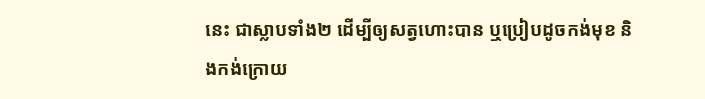នេះ ជាស្លាបទាំង២ ដើម្បីឲ្យសត្វហោះបាន ឬប្រៀបដូចកង់មុខ និងកង់ក្រោយ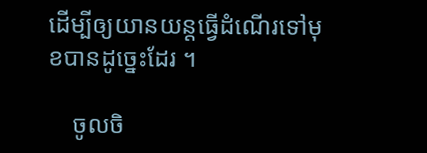ដើម្បីឲ្យយានយន្តធ្វើដំណើរទៅមុខបានដូច្នេះដែរ ។

    ចូលចិ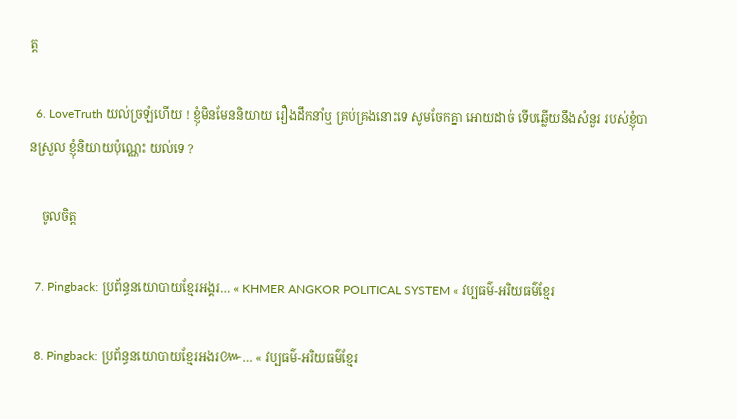ត្ត

  6. LoveTruth យល់ច្រឡំហើយ ! ខ្ញុំមិនមែននិយាយ រឿងដឹកនាំឬ គ្រប់គ្រងនោះទេ សូមចែកគ្នា អោយដាច់ ទើបឆ្លើយនឹងសំនួរ របស់ខ្ញុំបានស្រួល ខ្ញុំនិយាយប៉ុណ្ណេះ យល់ទេ ?

    ចូលចិត្ត

  7. Pingback: ប្រព័ន្ធនយោបាយខ្មែរអង្គរ… « KHMER ANGKOR POLITICAL SYSTEM « វប្បធម៌-អរិយធម៌ខ្មែរ

  8. Pingback: ប្រព័ន្ធនយោបាយខ្មែរអងរ៚… « វប្បធម៌-អរិយធម៌ខ្មែរ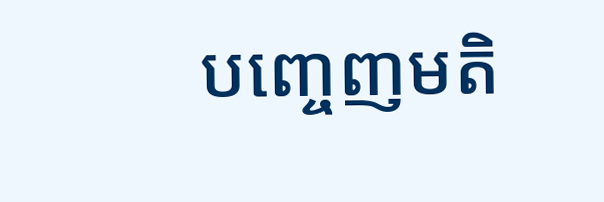បញ្ចេញមតិ